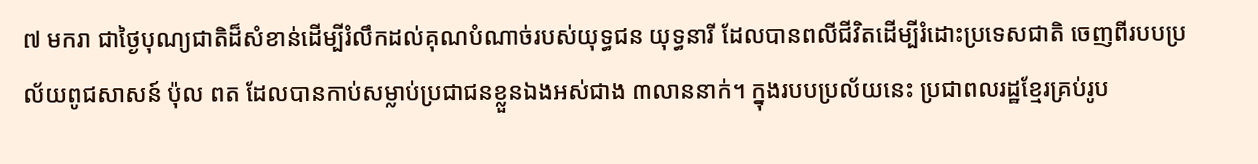៧ មករា ជាថៃ្ងបុណ្យជាតិដ៏សំខាន់ដើម្បីរំលឹកដល់គុណបំណាច់របស់យុទ្ធជន យុទ្ធនារី ដែលបានពលីជីវិតដើម្បីរំដោះប្រទេសជាតិ ចេញពីរបបប្រល័យពូជសាសន៍ ប៉ុល ពត ដែលបានកាប់សម្លាប់ប្រជាជនខ្លួនឯងអស់ជាង ៣លាននាក់។ ក្នុងរបបប្រល័យនេះ ប្រជាពលរដ្ឋខ្មែរគ្រប់រូប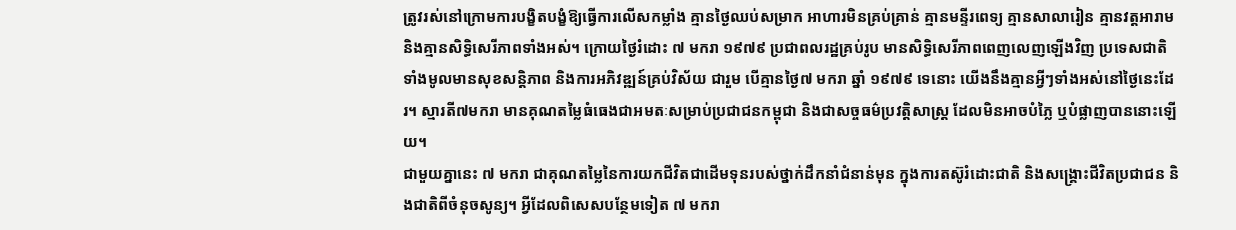ត្រូវរស់នៅក្រោមការបង្ខិតបង្ខំឱ្យធ្វើការលើសកម្លាំង គ្មានថ្ងៃឈប់សម្រាក អាហារមិនគ្រប់គ្រាន់ គ្មានមន្ទីរពេទ្យ គ្មានសាលារៀន គ្មានវត្តអារាម និងគ្មានសិទ្ធិសេរីភាពទាំងអស់។ ក្រោយថ្ងៃរំដោះ ៧ មករា ១៩៧៩ ប្រជាពលរដ្ឋគ្រប់រូប មានសិទ្ធិសេរីភាពពេញលេញឡើងវិញ ប្រទេសជាតិទាំងមូលមានសុខសន្តិភាព និងការអភិវឌ្ឍន៍គ្រប់វិស័យ ជារួម បើគ្មានថ្ងៃ៧ មករា ឆ្នាំ ១៩៧៩ ទេនោះ យើងនឹងគ្មានអ្វីៗទាំងអស់នៅថ្ងៃនេះដែរ។ ស្មារតី៧មករា មានគុណតម្លៃធំធេងជាអមតៈសម្រាប់ប្រជាជនកម្ពុជា និងជាសច្ចធម៌ប្រវត្តិសាស្រ្ត ដែលមិនអាចបំភ្លៃ ឬបំផ្លាញបាននោះឡើយ។
ជាមួយគ្នានេះ ៧ មករា ជាគុណតម្លៃនៃការយកជីវិតជាដើមទុនរបស់ថ្នាក់ដឹកនាំជំនាន់មុន ក្នុងការតស៊ូរំដោះជាតិ និងសង្គ្រោះជីវិតប្រជាជន និងជាតិពីចំនុចសូន្យ។ អ្វីដែលពិសេសបន្ថែមទៀត ៧ មករា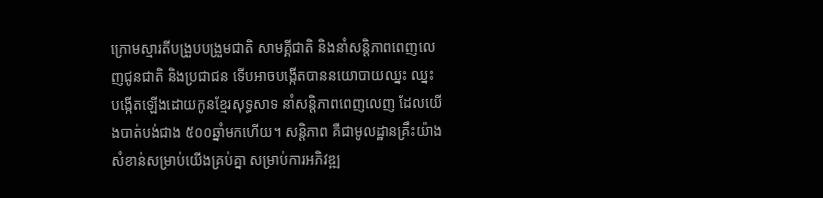ក្រោមស្មារតីបង្រួបបង្រួមជាតិ សាមគ្គីជាតិ និងនាំសន្តិភាពពេញលេញជូនជាតិ និងប្រជាជន ទើបអាចបង្កើតបាននយោបាយឈ្នះ ឈ្នះ បង្កើតឡើងដោយកូនខ្មែរសុទ្ធសាទ នាំសន្តិភាពពេញលេញ ដែលយើងបាត់បង់ជាង ៥០០ឆ្នាំមកហើយ។ សន្តិភាព គឺជាមូលដ្ឋានគ្រឹះយ៉ាងសំខាន់សម្រាប់យើងគ្រប់គ្នា សម្រាប់ការអភិវឌ្ឍ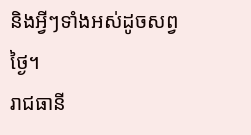និងអ្វីៗទាំងអស់ដូចសព្វថ្ងៃ។
រាជធានី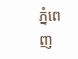ភ្នំពេញ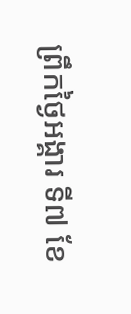ព្រឹកថ្ងៃអង្គារ ទី៧ ខែ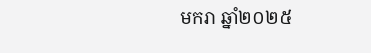មករា ឆ្នាំ២០២៥